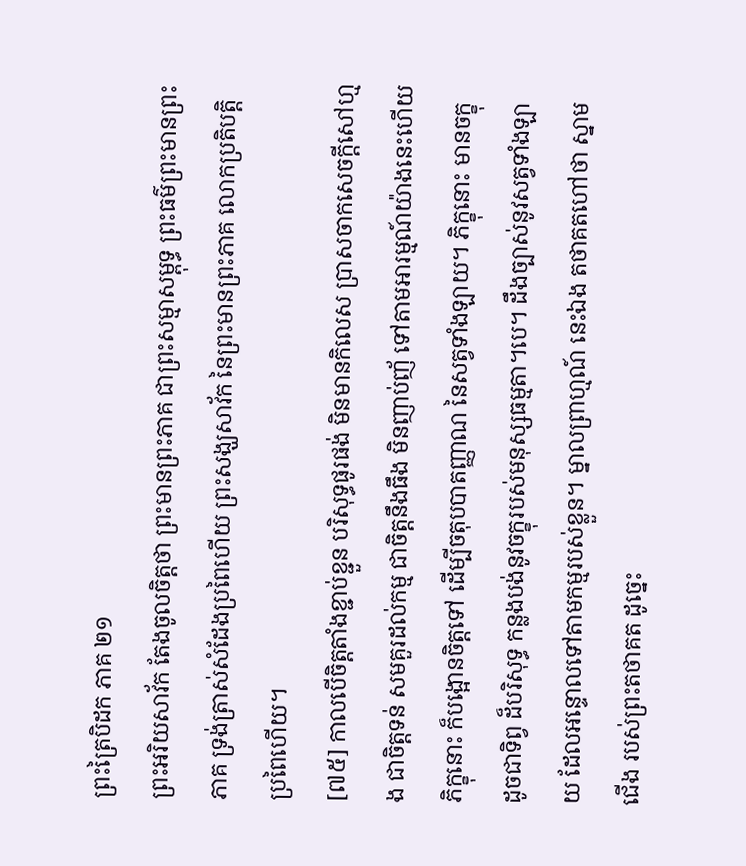ព្រះត្រៃបិដក ភាគ ២១
ព្រះអរិយសាវ័ក តែងចូលចិត្តថា ព្រះមានព្រះភាគ ជាព្រះសម្មាសម្ពុទ្ធ ព្រះធម៌ព្រះមានព្រះភាគ ទ្រង់ត្រាស់សំដែងប្រពៃហើយ ព្រះសង្ឃសាវ័ក នៃព្រះមានព្រះភាគ លោកប្រតិបត្តិប្រពៃហើយ។
[៧៥] កាលបើចិត្តតាំងខ្ជាប់ខ្ជួន បរិសុទ្ធផូរផង់ មិនមានកិលេស ប្រាសចាកសេចក្តីសៅហ្មង ជាចិត្តទន់ សមគួរដល់កម្ម ជាចិត្តនឹងធឹង មិនញាប់ញ័ ទៅតាមអារម្មណ៍យ៉ាងនេះហើយ ភិក្ខុនោះ ក៏បង្អោនចិត្តទៅ ដើម្បីចតុបបាតញ្ញាណ នៃសត្វទាំងឡាយ។ ភិក្ខុនោះ មានចក្ខុ ដូចជាទិព្វ ដ៏បរិសុទ្ធ កន្លងបង់នូវចក្ខុរបស់មនុស្សធម្មតា។បេ។ ដឹងច្បាស់នូវសត្វទាំងឡាយ ដែលអន្ទោលទៅតាមកម្មរបស់ខ្លួន។ ម្នាលព្រាហ្មណ៍ នេះឯង តថាគតហៅថា ស្នាមជើង របស់ព្រះតថាគត ដូច្នេះ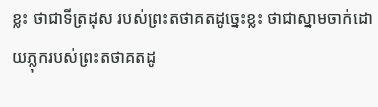ខ្លះ ថាជាទីត្រដុស របស់ព្រះតថាគតដូច្នេះខ្លះ ថាជាស្នាមចាក់ដោយភ្លុករបស់ព្រះតថាគតដូ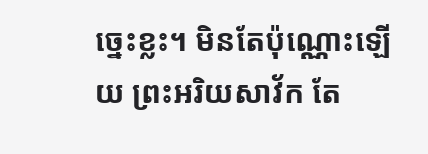ច្នេះខ្លះ។ មិនតែប៉ុណ្ណោះឡើយ ព្រះអរិយសាវ័ក តែ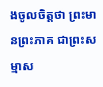ងចូលចិត្តថា ព្រះមានព្រះភាគ ជាព្រះសម្មាស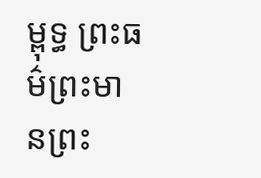ម្ពុទ្ធ ព្រះធម៌ព្រះមានព្រះ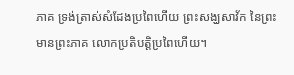ភាគ ទ្រង់ត្រាស់សំដែងប្រពៃហើយ ព្រះសង្ឃសាវ័ក នៃព្រះមានព្រះភាគ លោកប្រតិបត្តិប្រពៃហើយ។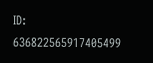ID: 636822565917405499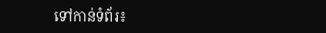ទៅកាន់ទំព័រ៖